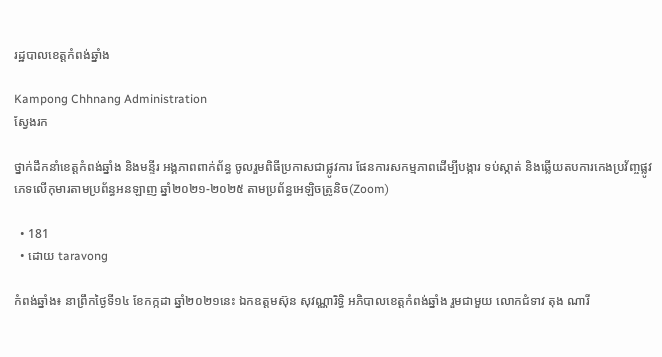រដ្ឋបាលខេត្តកំពង់ឆ្នាំង

Kampong Chhnang Administration
ស្វែងរក

ថ្នាក់ដឹកនាំខេត្តកំពង់ឆ្នាំង និងមន្ទីរ អង្គភាពពាក់ព័ន្ធ ចូលរួមពិធីប្រកាសជាផ្លូវការ ផែនការសកម្មភាពដើម្បីបង្ការ ទប់ស្កាត់ និងឆ្លើយតបការកេងប្រវ័ញ្ចផ្លូវភេទលើកុមារតាមប្រព័ន្ធអនឡាញ ឆ្នាំ២០២១-២០២៥ តាមប្រព័ន្ធអេឡិចត្រូនិច(Zoom)

  • 181
  • ដោយ taravong

កំពង់ឆ្នាំង៖ នាព្រឹកថ្ងៃទី១៤ ខែកក្កដា ឆ្នាំ២០២១នេះ ឯកឧត្តមស៊ុន សុវណ្ណារិទ្ធិ អភិបាលខេត្តកំពង់ឆ្នាំង រួមជាមួយ លោកជំទាវ តុង ណារី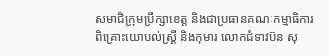សមាជិក្រុមប្រឹក្សាខេត្ត និងជាប្រធានគណៈកម្មាធិការពិគ្រោះយោបល់ស្រ្ដី និងកុមារ លោកជំទាវប៊ន សុ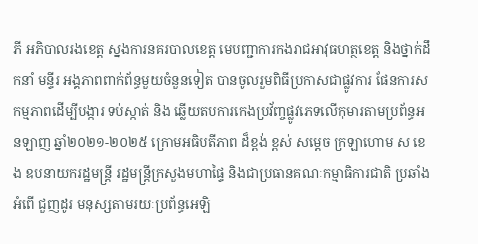ភី អភិបាលរងខេត្ត ស្នងការនគរបាលខេត្ត មេបញ្ជាការកងរាជអាវុធហត្ថខេត្ត និងថ្នាក់ដឹកនាំ មន្ទីរ អង្គភាពពាក់ព័ន្ធមួយចំនួនទៀត បានចូលរួមពិធីប្រកាសជាផ្លូវការ ផែនការសកម្មភាពដើម្បីបង្ការ ទប់ស្កាត់ និង ឆ្លើយតបការកេងប្រវ័ញ្ចផ្លូវភេទលើកុមារតាមប្រព័ន្ធអនឡាញ ឆ្នាំ២០២១-២០២៥ ក្រោមអធិបតីភាព ដ៏ខ្ពង់ ខ្ពស់ សម្ដេច ក្រឡាហោម ស ខេង ឧបនាយករដ្ឋមន្ត្រី រដ្ឋមន្ត្រីក្រសួងមហាផ្ទៃ និងជាប្រធានគណៈកម្មាធិការជាតិ ប្រឆាំង អំពើ ជួញដូរ មនុស្សតាមរយៈប្រព័ន្ធអេឡិ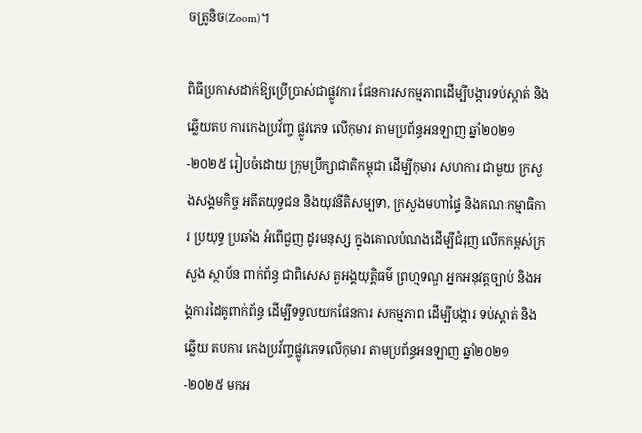ចត្រូនិច(Zoom)។

ពិធីប្រកាសដាក់ឱ្យប្រើប្រាស់ជាផ្លូវការ ផែនការសកម្មភាពដើម្បីបង្ការទប់ស្កាត់ និងឆ្លើយតប ការកេងប្រវ័ញ្ច ផ្លូវភេទ លើកុមារ តាមប្រព័ន្ធអនឡាញ ឆ្នាំ២០២១-២០២៥ រៀបចំដោយ ក្រុមប្រឹក្សាជាតិកម្ពុជា ដើម្បីកុមារ សហការ ជាមួយ ក្រសួងសង្គមកិច្ច អតីតយុទ្ធជន និងយុវនីតិសម្បទា, ក្រសួងមហាផ្ទៃ និងគណៈកម្មាធិការ ប្រយុទ្ធ ប្រឆាំង អំពើជួញ ដូរមនុស្ស ក្នុងគោលបំណងដើម្បីជំរុញ លើកកម្ពស់ក្រសួង ស្ថាប័ន ពាក់ព័ន្ធ ជាពិសេស តួអង្គយុត្តិធម៌ ព្រហ្មទណ្ឌ អ្នកអនុវត្តច្បាប់ និងអង្គការដៃគូពាក់ព័ន្ធ ដើម្បីទទួលយកផែនការ សកម្មភាព ដើម្បីបង្ការ ទប់ស្ដាត់ និងឆ្លើយ តបការ កេងប្រវ័ញ្ចផ្លូវភេទលើកុមារ តាមប្រព័ន្ធអនឡាញ ឆ្នាំ២០២១-២០២៥ មកអ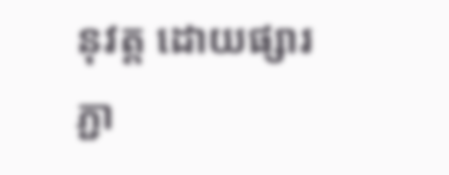នុវត្ត ដោយផ្សារភ្ជា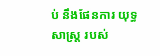ប់ នឹងផែនការ យុទ្ធសាស្ដ្រ របស់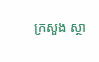ក្រសួង ស្ថា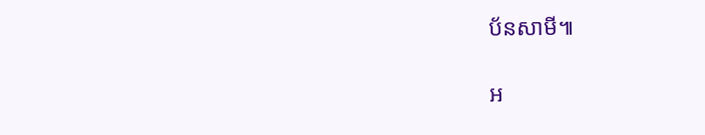ប័នសាមី៕

អ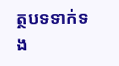ត្ថបទទាក់ទង